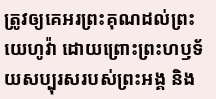ត្រូវឲ្យគេអរព្រះគុណដល់ព្រះយេហូវ៉ា ដោយព្រោះព្រះហឫទ័យសប្បុរសរបស់ព្រះអង្គ និង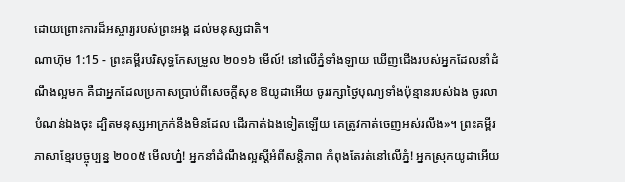ដោយព្រោះការដ៏អស្ចារ្យរបស់ព្រះអង្គ ដល់មនុស្សជាតិ។
ណាហ៊ុម 1:15 - ព្រះគម្ពីរបរិសុទ្ធកែសម្រួល ២០១៦ មើល៍! នៅលើភ្នំទាំងឡាយ ឃើញជើងរបស់អ្នកដែលនាំដំណឹងល្អមក គឺជាអ្នកដែលប្រកាសប្រាប់ពីសេចក្ដីសុខ ឱយូដាអើយ ចូររក្សាថ្ងៃបុណ្យទាំងប៉ុន្មានរបស់ឯង ចូរលាបំណន់ឯងចុះ ដ្បិតមនុស្សអាក្រក់នឹងមិនដែល ដើរកាត់ឯងទៀតឡើយ គេត្រូវកាត់ចេញអស់រលីង»។ ព្រះគម្ពីរភាសាខ្មែរបច្ចុប្បន្ន ២០០៥ មើលហ្ន៎! អ្នកនាំដំណឹងល្អស្ដីអំពីសន្តិភាព កំពុងតែរត់នៅលើភ្នំ! អ្នកស្រុកយូដាអើយ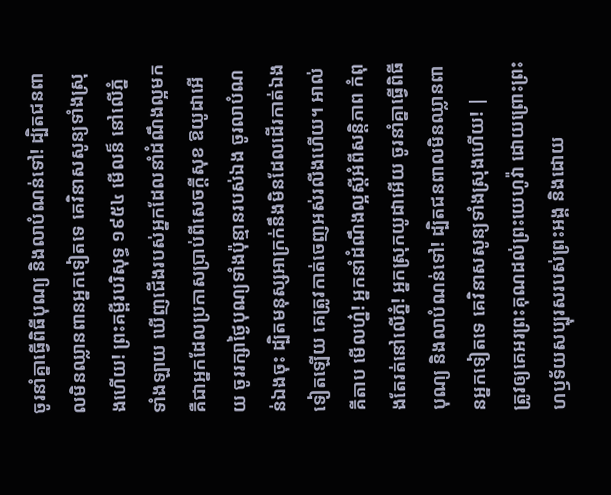ចូរនាំគ្នាធ្វើពិធីបុណ្យ និងលាបំណន់ទៅ! ដ្បិតជនពាលមិនឈ្លានពានអ្នកទៀតទេ គេវិនាសសូន្យទាំងស្រុងហើយ! ព្រះគម្ពីរបរិសុទ្ធ ១៩៥៤ មើលន៏ នៅលើភ្នំទាំងឡាយ ឃើញជើងរបស់អ្នកដែលនាំដំណឹងល្អមក គឺជាអ្នកដែលប្រកាសប្រាប់ពីសេចក្ដីសុខ ឱយូដាអើយ ចូររក្សាថ្ងៃបុណ្យទាំងប៉ុន្មានរបស់ឯង ចូរលាបំណន់ឯងចុះ ដ្បិតមនុស្សអាក្រក់នឹងមិនដែលដើរកាត់ឯងទៀតឡើយ គេត្រូវកាត់ចេញអស់រលីងហើយ។ អាល់គីតាប មើលហ្ន៎! អ្នកនាំដំណឹងល្អស្ដីអំពីសន្តិភាព កំពុងតែរត់នៅលើភ្នំ! អ្នកស្រុកយូដាអើយ ចូរនាំគ្នាធ្វើពិធីបុណ្យ និងលាបំណន់ទៅ! ដ្បិតជនពាលមិនឈ្លានពានអ្នកទៀតទេ គេវិនាសសូន្យទាំងស្រុងហើយ! |
ត្រូវឲ្យគេអរព្រះគុណដល់ព្រះយេហូវ៉ា ដោយព្រោះព្រះហឫទ័យសប្បុរសរបស់ព្រះអង្គ និងដោយ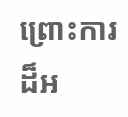ព្រោះការដ៏អ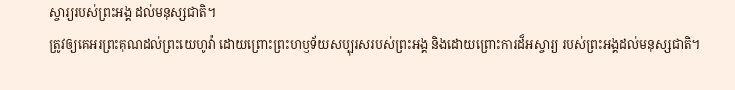ស្ចារ្យរបស់ព្រះអង្គ ដល់មនុស្សជាតិ។
ត្រូវឲ្យគេអរព្រះគុណដល់ព្រះយេហូវ៉ា ដោយព្រោះព្រះហឫទ័យសប្បុរសរបស់ព្រះអង្គ និងដោយព្រោះការដ៏អស្ចារ្យ របស់ព្រះអង្គដល់មនុស្សជាតិ។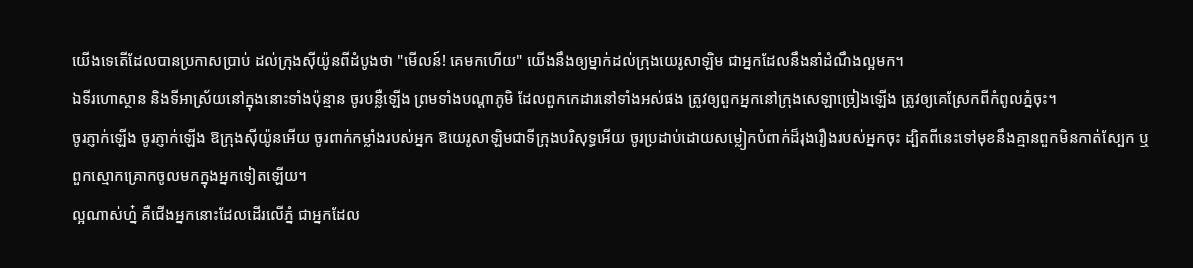យើងទេតើដែលបានប្រកាសប្រាប់ ដល់ក្រុងស៊ីយ៉ូនពីដំបូងថា "មើលន៍! គេមកហើយ" យើងនឹងឲ្យម្នាក់ដល់ក្រុងយេរូសាឡិម ជាអ្នកដែលនឹងនាំដំណឹងល្អមក។
ឯទីរហោស្ថាន និងទីអាស្រ័យនៅក្នុងនោះទាំងប៉ុន្មាន ចូរបន្លឺឡើង ព្រមទាំងបណ្ដាភូមិ ដែលពួកកេដារនៅទាំងអស់ផង ត្រូវឲ្យពួកអ្នកនៅក្រុងសេឡាច្រៀងឡើង ត្រូវឲ្យគេស្រែកពីកំពូលភ្នំចុះ។
ចូរភ្ញាក់ឡើង ចូរភ្ញាក់ឡើង ឱក្រុងស៊ីយ៉ូនអើយ ចូរពាក់កម្លាំងរបស់អ្នក ឱយេរូសាឡិមជាទីក្រុងបរិសុទ្ធអើយ ចូរប្រដាប់ដោយសម្លៀកបំពាក់ដ៏រុងរឿងរបស់អ្នកចុះ ដ្បិតពីនេះទៅមុខនឹងគ្មានពួកមិនកាត់ស្បែក ឬពួកស្មោកគ្រោកចូលមកក្នុងអ្នកទៀតឡើយ។
ល្អណាស់ហ្ន៎ គឺជើងអ្នកនោះដែលដើរលើភ្នំ ជាអ្នកដែល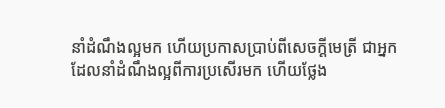នាំដំណឹងល្អមក ហើយប្រកាសប្រាប់ពីសេចក្ដីមេត្រី ជាអ្នកដែលនាំដំណឹងល្អពីការប្រសើរមក ហើយថ្លែង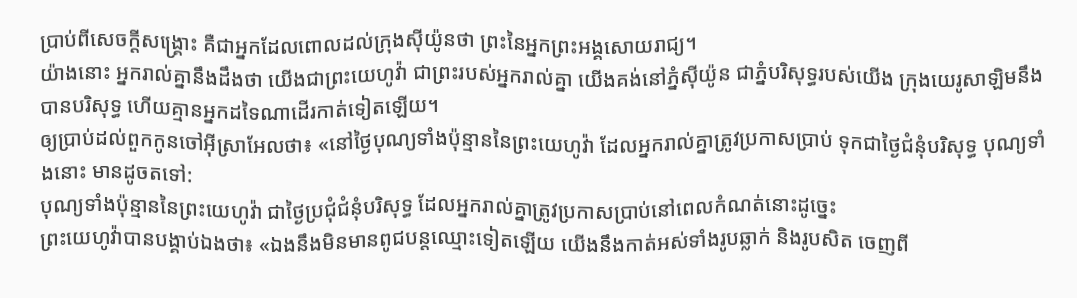ប្រាប់ពីសេចក្ដីសង្គ្រោះ គឺជាអ្នកដែលពោលដល់ក្រុងស៊ីយ៉ូនថា ព្រះនៃអ្នកព្រះអង្គសោយរាជ្យ។
យ៉ាងនោះ អ្នករាល់គ្នានឹងដឹងថា យើងជាព្រះយេហូវ៉ា ជាព្រះរបស់អ្នករាល់គ្នា យើងគង់នៅភ្នំស៊ីយ៉ូន ជាភ្នំបរិសុទ្ធរបស់យើង ក្រុងយេរូសាឡិមនឹងបានបរិសុទ្ធ ហើយគ្មានអ្នកដទៃណាដើរកាត់ទៀតឡើយ។
ឲ្យប្រាប់ដល់ពួកកូនចៅអ៊ីស្រាអែលថា៖ «នៅថ្ងៃបុណ្យទាំងប៉ុន្មាននៃព្រះយេហូវ៉ា ដែលអ្នករាល់គ្នាត្រូវប្រកាសប្រាប់ ទុកជាថ្ងៃជំនុំបរិសុទ្ធ បុណ្យទាំងនោះ មានដូចតទៅ:
បុណ្យទាំងប៉ុន្មាននៃព្រះយេហូវ៉ា ជាថ្ងៃប្រជុំជំនុំបរិសុទ្ធ ដែលអ្នករាល់គ្នាត្រូវប្រកាសប្រាប់នៅពេលកំណត់នោះដូច្នេះ
ព្រះយេហូវ៉ាបានបង្គាប់ឯងថា៖ «ឯងនឹងមិនមានពូជបន្តឈ្មោះទៀតឡើយ យើងនឹងកាត់អស់ទាំងរូបឆ្លាក់ និងរូបសិត ចេញពី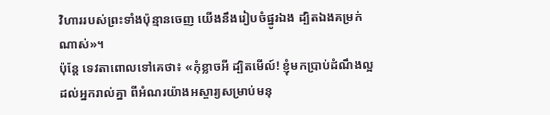វិហាររបស់ព្រះទាំងប៉ុន្មានចេញ យើងនឹងរៀបចំផ្នូរឯង ដ្បិតឯងគម្រក់ណាស់»។
ប៉ុន្តែ ទេវតាពោលទៅគេថា៖ «កុំខ្លាចអី ដ្បិតមើល៍! ខ្ញុំមកប្រាប់ដំណឹងល្អដល់អ្នករាល់គ្នា ពីអំណរយ៉ាងអស្ចារ្យសម្រាប់មនុ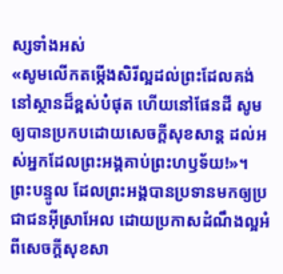ស្សទាំងអស់
«សូមលើកតម្កើងសិរីល្អដល់ព្រះដែលគង់នៅស្ថានដ៏ខ្ពស់បំផុត ហើយនៅផែនដី សូមឲ្យបានប្រកបដោយសេចក្តីសុខសាន្ត ដល់អស់អ្នកដែលព្រះអង្គគាប់ព្រះហឫទ័យ!»។
ព្រះបន្ទូល ដែលព្រះអង្គបានប្រទានមកឲ្យប្រជាជនអ៊ីស្រាអែល ដោយប្រកាសដំណឹងល្អអំពីសេចក្តីសុខសា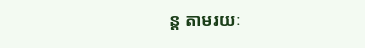ន្ត តាមរយៈ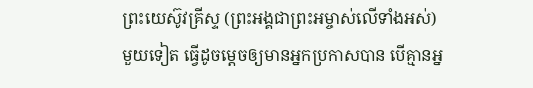ព្រះយេស៊ូវគ្រីស្ទ (ព្រះអង្គជាព្រះអម្ចាស់លើទាំងអស់)
មួយទៀត ធ្វើដូចម្តេចឲ្យមានអ្នកប្រកាសបាន បើគ្មានអ្ន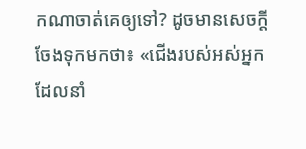កណាចាត់គេឲ្យទៅ? ដូចមានសេចក្តីចែងទុកមកថា៖ «ជើងរបស់អស់អ្នកដែលនាំ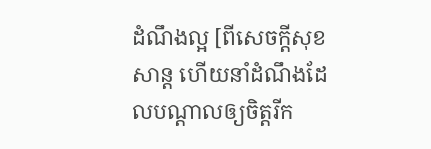ដំណឹងល្អ [ពីសេចក្តីសុខសាន្ត ហើយនាំដំណឹងដែលបណ្ដាលឲ្យចិត្តរីក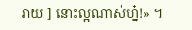រាយ ] នោះល្អណាស់ហ្ន៎!» ។